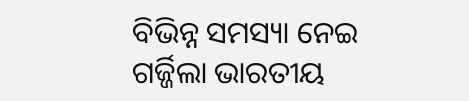ବିଭିନ୍ନ ସମସ୍ୟା ନେଇ ଗର୍ଜ୍ଜିଲା ଭାରତୀୟ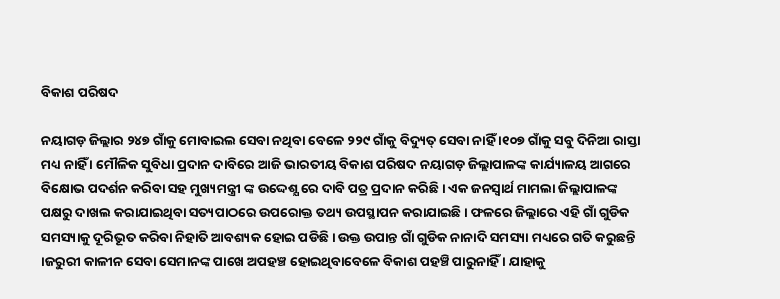ବିକାଶ ପରିଷଦ

ନୟାଗଡ଼ ଜିଲ୍ଲାର ୨୪୭ ଗାଁକୁ ମୋବାଇଲ ସେବା ନଥିବା ବେଳେ ୨୨୯ ଗାଁକୁ ବିଦ୍ୟୁତ୍‌ ସେବା ନାହିଁ ।୧୦୭ ଗାଁକୁ ସବୁ ଦିନିଆ ରାସ୍ତା ମଧ୍ୟ ନାହିଁ । ମୌଳିକ ସୁବିଧା ପ୍ରଦାନ ଦାବିରେ ଆଜି ଭାରତୀୟ ବିକାଶ ପରିଷଦ ନୟାଗଡ଼ ଜିଲ୍ଲାପାଳଙ୍କ କାର୍ଯ୍ୟାଳୟ ଆଗରେ ବିକ୍ଷୋଭ ପଦର୍ଶନ କରିବା ସହ ମୁଖ୍ୟମନ୍ତ୍ରୀ ଙ୍କ ଉଦ୍ଦେଶ୍ଯ ରେ ଦାବି ପତ୍ର ପ୍ରଦାନ କରିଛି । ଏକ ଜନସ୍ୱାର୍ଥ ମାମଲା ଜିଲ୍ଲାପାଳଙ୍କ ପକ୍ଷରୁ ଦାଖଲ କରାଯାଇଥିବା ସତ୍ୟପାଠରେ ଉପରୋକ୍ତ ତଥ୍ୟ ଉପସ୍ଥାପନ କରାଯାଇଛି । ଫଳରେ ଜିଲ୍ଲାରେ ଏହି ଗାଁ ଗୁଡିକ ସମସ୍ୟାକୁ ଦୂରିଭୂତ କରିବା ନିହାତି ଆବଶ୍ୟକ ହୋଇ ପଡିଛି । ଉକ୍ତ ଉପାନ୍ତ ଗାଁ ଗୁଡିକ ନାନାଦି ସମସ୍ୟା ମଧ୍ୟରେ ଗତି କରୁଛନ୍ତି ।ଜରୁରୀ କାଳୀନ ସେବା ସେମାନଙ୍କ ପାଖେ ଅପହଞ୍ଚ ହୋଇଥିବାବେଳେ ବିକାଶ ପହଞ୍ଚି ପାରୁନାହିଁ । ଯାହାକୁ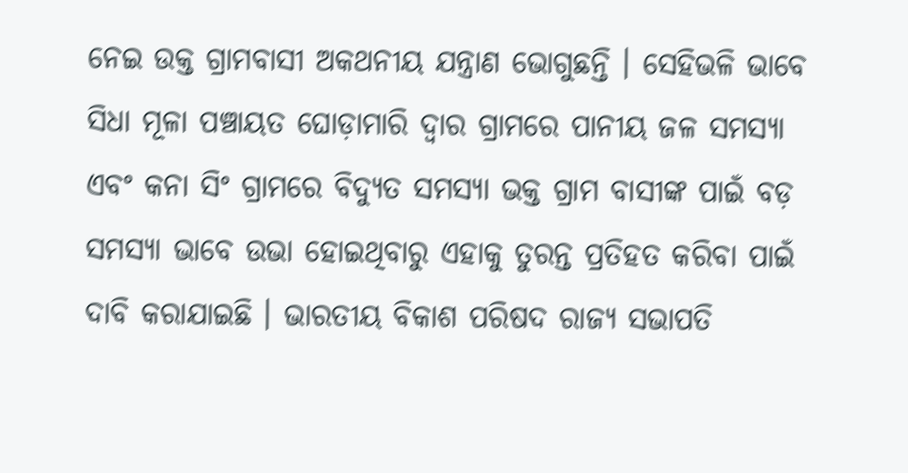ନେଇ ଉକ୍ତ ଗ୍ରାମବାସୀ ଅକଥନୀୟ ଯନ୍ତ୍ରାଣ ଭୋଗୁଛନ୍ତି । ସେହିଭଳି ଭାବେ ସିଧା ମୂଳା ପଞ୍ଚାୟତ ଘୋଡ଼ାମାରି ଦ୍ଵାର ଗ୍ରାମରେ ପାନୀୟ ଜଳ ସମସ୍ୟା ଏବଂ କନା ସିଂ ଗ୍ରାମରେ ବିଦ୍ୟୁତ ସମସ୍ୟା ଭକ୍ତ ଗ୍ରାମ ବାସୀଙ୍କ ପାଇଁ ବଡ଼ ସମସ୍ୟା ଭାବେ ଉଭା ହୋଇଥିବାରୁ ଏହାକୁ ତୁରନ୍ତ ପ୍ରତିହତ କରିବା ପାଇଁ ଦାବି କରାଯାଇଛି । ଭାରତୀୟ ବିକାଶ ପରିଷଦ ରାଜ୍ୟ ସଭାପତି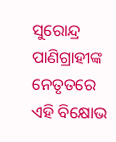ସୁରୋନ୍ଦ୍ର ପାଣିଗ୍ରାହୀଙ୍କ ନେତୃତରେ ଏହି ବିକ୍ଷୋଭ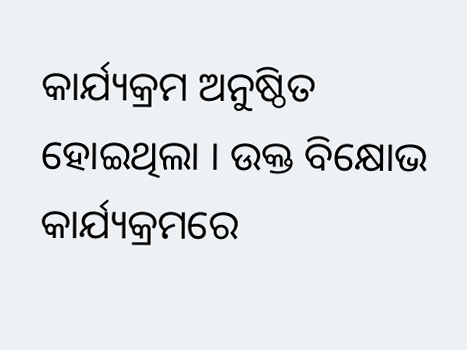କାର୍ଯ୍ୟକ୍ରମ ଅନୁଷ୍ଠିତ ହୋଇଥିଲା । ଉକ୍ତ ବିକ୍ଷୋଭ କାର୍ଯ୍ୟକ୍ରମରେ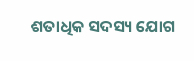ଶତାଧିକ ସଦସ୍ୟ ଯୋଗ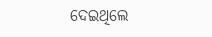ଦେଇଥିଲେ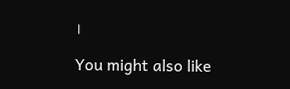।

You might also like